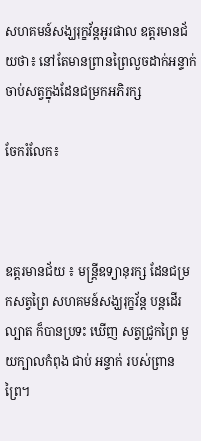សហគមន៍សង្ឃរុក្ខវ័ន្តអូរផាល ឧត្ដរមានជ័យថា៖ នៅតែមានព្រានព្រៃលួចដាក់អន្ទាក់ចាប់សត្វក្នុងដែនជម្រកអភិរក្ស

ចែករំលែក៖



ឧត្តរមានជ័យ ៖ មន្ត្រីឧទ្យានុរក្ស ដែនជម្រកសត្វព្រៃ សហគមន៍សង្ឃរុក្ខវ័ន្ត បន្ដដើរល្បាត ក៏បានប្រទះ ឃើញ សត្វជ្រូកព្រៃ មួយក្បាលកំពុង ជាប់ អន្ទាក់ របស់ព្រានព្រៃ។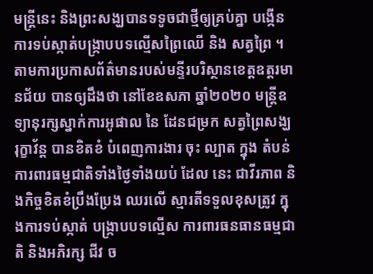មន្ត្រីនេះ និងព្រះសង្ឃបានទទូចជាថ្មីឲ្យគ្រប់គ្នា បង្កើនការទប់ស្កាត់បង្ក្រាបបទល្មើសព្រៃឈើ និង សត្វព្រៃ ។តាមការប្រកាសព័ត៌មានរបស់មន្ទីរបរិស្ថានខេត្តឧត្តរមានជ័យ បានឲ្យដឹងថា នៅខែឧសភា ឆ្នាំ២០២០ មន្ត្រីឧទ្យានុរក្សស្នាក់ការអូផាល នៃ ដែនជម្រក សត្វព្រៃសង្ឃរុក្ខាវ័ន្ត បានខិតខំ បំពេញការងារ ចុះ ល្បាត ក្នុង តំបន់ការពារធម្មជាតិទាំងថ្ងៃទាំងយប់ ដែល នេះ ជាវីរភាព និងកិច្ចខិតខំប្រឹងប្រែង ឈរលើ ស្មារតីទទួលខុសត្រូវ ក្នុងការទប់ស្កាត់ បង្ក្រាបបទល្មើស ការពារធនធានធម្មជាតិ និងអភិរក្ស ជីវ ច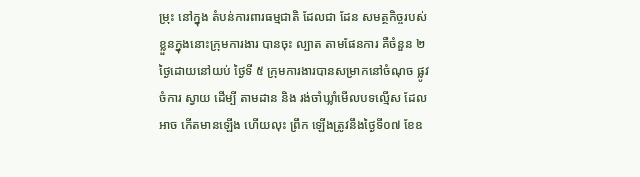ម្រុះ នៅក្នុង តំបន់ការពារធម្មជាតិ ដែលជា ដែន សមត្ថកិច្ចរបស់ខ្លួនក្នុងនោះក្រុមការងារ បានចុះ ល្បាត តាមផែនការ គឺចំនួន ២ថ្ងៃដោយនៅយប់ ថ្ងៃទី ៥ ក្រុមការងារបានសម្រាកនៅចំណុច ផ្លូវចំការ ស្វាយ ដើម្បី តាមដាន និង រង់ចាំឃ្លាំមើលបទល្មើស ដែលអាច កើតមានឡើង ហើយលុះ ព្រឹក ឡើងត្រូវនឹងថ្ងៃទី០៧ ខែឧ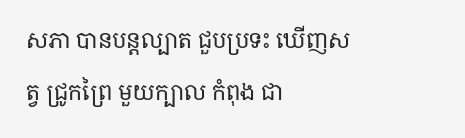សភា បានបន្តល្បាត ជួបប្រទះ ឃើញសត្វ ជ្រូកព្រៃ មួយក្បាល កំពុង ជា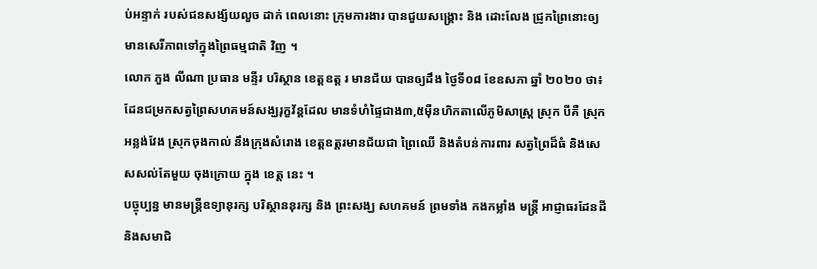ប់អន្ទាក់ របស់ជនសង្ស័យលួច ដាក់ ពេលនោះ ក្រុមការងារ បានជួយសង្គ្រោះ និង ដោះលែង ជ្រូកព្រៃនោះឲ្យមានសេរីភាពទៅក្នុងព្រៃធម្មជាតិ វិញ ។
លោក ភួង លីណា ប្រធាន មន្ទីរ បរិស្ថាន ខេត្តឧត្ត រ មានជ័យ បានឲ្យដឹង ថ្ងៃទី០៨ ខែឧសភា ឆ្នាំ ២០២០ ថា៖ដែនជម្រកសត្វព្រៃសហគមន៍សង្ឃរុក្ខវ័ន្តដែល មានទំហំផ្ទៃជាង៣,៥ម៉ឺនហិកតាលើភូមិសាស្ត្រ ស្រុក បីគឺ ស្រុកអន្លង់វែង ស្រុកចុងកាល់ នឹងក្រុងសំរោង ខេត្តឧត្តរមានជ័យជា ព្រៃឈើ និងតំបន់ការពារ សត្វព្រៃដ៏ធំ និងសេសសល់តែមួយ ចុងក្រោយ ក្នុង ខេត្ត នេះ ។
បច្ចុប្បន្ន មានមន្ត្រីឧទ្យានុរក្ស បរិស្ថាននុរក្ស និង ព្រះសង្ឃ សហគមន៍ ព្រមទាំង កងកម្លាំង មន្ត្រី អាជ្ញាធរដែនដី និងសមាជិ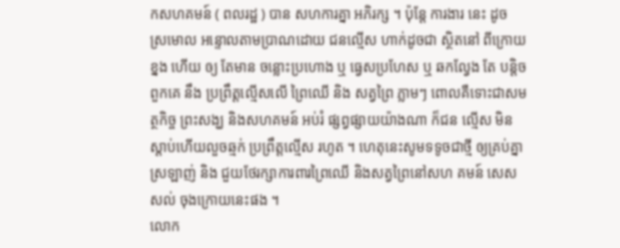កសហគមន៍ ( ពលរដ្ឋ ) បាន សហការគ្នា អភិរក្ស ។ ប៉ុន្តែ ការងារ នេះ ដូច ស្រមោល អន្ទោលតាមប្រាណដោយ ជនល្មើស ហាក់ដូចជា ស្ថិតនៅ ពីក្រោយ ខ្នង ហើយ ឲ្យ តែមាន ចន្លោះប្រហោង ឬ ធ្វេសប្រហែស ឬ ឆកល្វែង តែ បន្តិច ពួកគេ នឹង ប្រព្រឹត្តល្មើសលើ ព្រៃឈើ និង សត្វព្រៃ ភ្លាមៗ ពោលគឺទោះជាសមត្ថកិច្ច ព្រះសង្ឃ និងសហគមន៍ អប់រំ ផ្សព្វផ្សាយយ៉ាងណា ក៏ជន ល្មើស មិនស្តាប់ហើយលួចឆ្មក់ ប្រព្រឹត្តល្មើស រហូត ។ ហេតុនេះសូមទទូចជាថ្មី ឲ្យគ្រប់គ្នា ស្រឡាញ់ និង ជួយថែរក្សាការពារព្រៃឈើ និងសត្វព្រៃនៅសហ គមន៍ សេសសល់ ចុងក្រោយនេះផង ។
លោក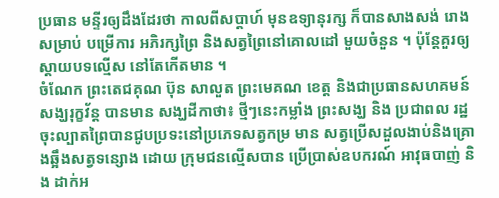ប្រធាន មន្ទីរឲ្យដឹងដែរថា កាលពីសប្តាហ៍ មុនឧទ្យានុរក្ស ក៏បានសាងសង់ រោងសម្រាប់ បម្រើការ អភិរក្សព្រៃ និងសត្វព្រៃនៅគោលដៅ មួយចំនួន ។ ប៉ុន្តែគួរឲ្យស្តាយបទល្មើស នៅតែកើតមាន ។
ចំណែក ព្រះតេជគុណ ប៊ុន សាលួត ព្រះមេគណ ខេត្ត និងជាប្រធានសហគមន៍សង្ឃរុក្ខវ័ន្ត បានមាន សង្ឃដីកាថា៖ ថ្មីៗនេះកម្លាំង ព្រះសង្ឃ និង ប្រជាពល រដ្ឋចុះល្បាតព្រៃបានជូបប្រទះនៅប្រភេទសត្វកម្រ មាន សត្វប្រើសដួលងាប់និងគ្រោងឆ្អឹងសត្វទន្សោង ដោយ ក្រុមជនល្មើសបាន ប្រើប្រាស់ឧបករណ៍ អាវុធបាញ់ និង ដាក់អ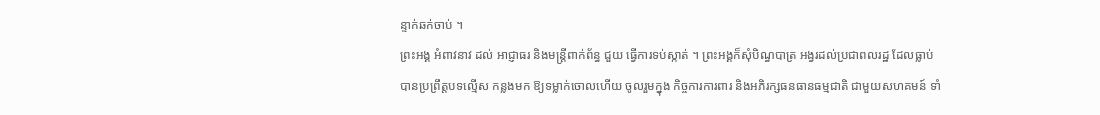ន្ទាក់ឆក់ចាប់ ។
ព្រះអង្គ អំពាវនាវ ដល់ អាជ្ញាធរ និងមន្ត្រីពាក់ព័ន្ធ ជួយ ធ្វើការទប់ស្កាត់ ។ ព្រះអង្គក៏សុំបិណ្ធបាត្រ អង្វរដល់ប្រជាពលរដ្ឋ ដែលធ្លាប់បានប្រព្រឹត្តបទល្មើស កន្លងមក ឱ្យទម្លាក់ចោលហើយ ចូលរួមក្នុង កិច្ចការការពារ និងអភិរក្សធនធានធម្មជាតិ ជាមួយសហគមន៍ ទាំ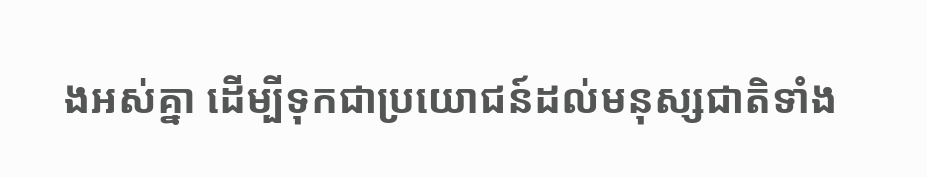ងអស់គ្នា ដើម្បីទុកជាប្រយោជន៍ដល់មនុស្សជាតិទាំង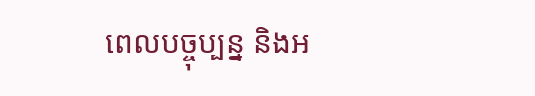ពេលបច្ចុប្បន្ន និងអ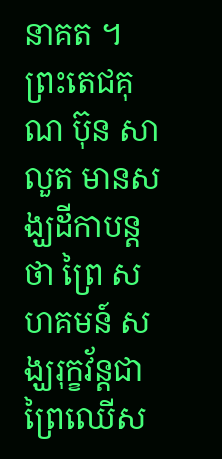នាគត ។
ព្រះតេជគុណ ប៊ុន សាលួត មានសង្ឃដីកាបន្តថា ព្រៃ សហគមន៍ សង្ឃរុក្ខវ័ន្តជា ព្រៃឈើស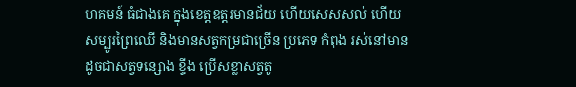ហគមន៍ ធំជាងគេ ក្នុងខេត្តឧត្តរមានជ័យ ហើយសេសសល់ ហើយសម្បូរព្រៃឈើ និងមានសត្វកម្រជាច្រើន ប្រភេទ កំពុង រស់នៅមានដូចជាសត្វទន្សោង ខ្ទីង ប្រើសខ្លាសត្វតូ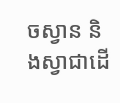ចស្វាន និងស្វាជាដើ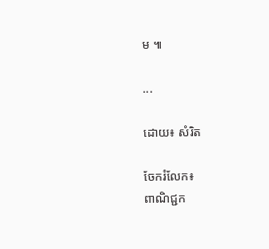ម ៕

...

ដោយ៖ សំរិត

ចែករំលែក៖
ពាណិជ្ជក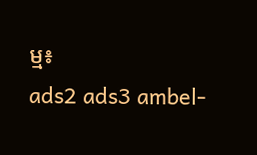ម្ម៖
ads2 ads3 ambel-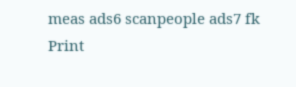meas ads6 scanpeople ads7 fk Print